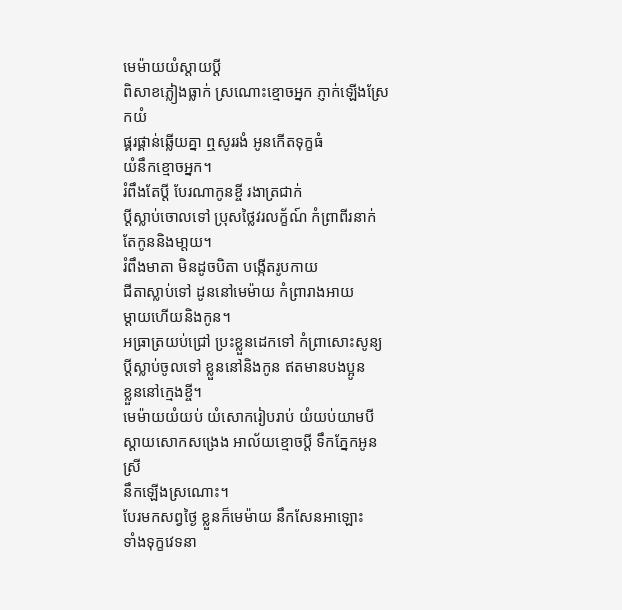មេម៉ាយយំស្ដាយប្ដី
ពិសាខភ្លៀងធ្លាក់ ស្រណោះខ្មោចអ្នក ភ្ញាក់ឡើងស្រែកយំ
ផ្គរផ្គាន់ឆ្លើយគ្នា ឮសូររងំ អូនកើតទុក្ខធំ
យំនឹកខ្មោចអ្នក។
រំពឹងតែប្ដី បែរណាកូនខ្ចី រងាត្រជាក់
ប្ដីស្លាប់ចោលទៅ ប្រុសថ្លៃវរលក្ខ័ណ៍ កំព្រាពីរនាក់
តែកូននិងមា្ដយ។
រំពឹងមាតា មិនដូចបិតា បង្កើតរូបកាយ
ជីតាស្លាប់ទៅ ដូននៅមេម៉ាយ កំព្រារាងអាយ
ម្ដាយហើយនិងកូន។
អធ្រាត្រយប់ជ្រៅ ប្រះខ្លួនដេកទៅ កំព្រាសោះសូន្យ
ប្ដីស្លាប់ចូលទៅ ខ្លួននៅនិងកូន ឥតមានបងប្អូន
ខ្លួននៅក្មេងខ្ចី។
មេម៉ាយយំយប់ យំសោករៀបរាប់ យំយប់យាមបី
ស្ដាយសោកសង្រេង អាល័យខ្មោចប្ដី ទឹកភ្នែកអូនស្រី
នឹកឡើងស្រណោះ។
បែរមកសព្វថ្ងៃ ខ្លួនក៏មេម៉ាយ នឹកសែនអាឡោះ
ទាំងទុក្ខវេទនា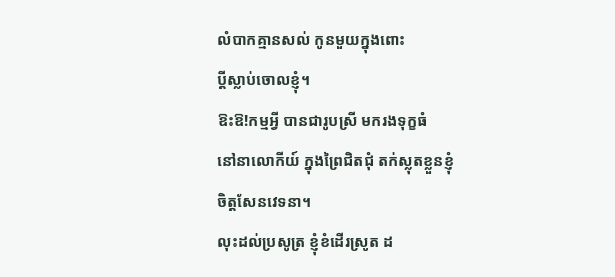លំបាកគ្មានសល់ កូនមួយក្នុងពោះ
ប្ដីស្លាប់ចោលខ្ញុំ។
ឱះឱ!កម្មអ្វី បានជារូបស្រី មករងទុក្ខធំ
នៅនាលោកីយ៍ ក្នុងព្រៃជិតជុំ តក់ស្លុតខ្លួនខ្ញុំ
ចិត្តសែនវេទនា។
លុះដល់ប្រសូត្រ ខ្ញុំខំដើរស្រូត ដ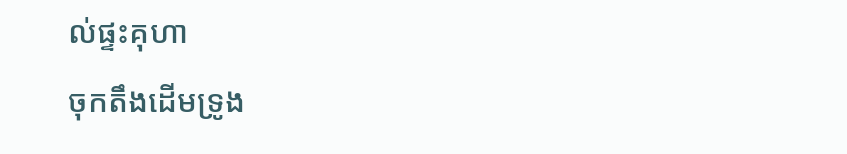ល់ផ្ទះគុហា
ចុកតឹងដើមទ្រូង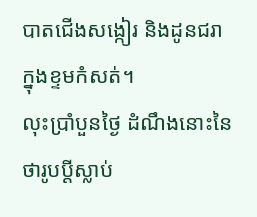បាតជើងសង្កៀរ និងដូនជរា
ក្នុងខ្ទមកំសត់។
លុះប្រាំបួនថ្ងៃ ដំណឹងនោះនៃ ថារូបប្ដីស្លាប់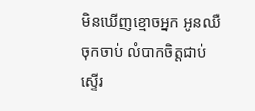មិនឃើញខ្មោចអ្នក អូនឈឺចុកចាប់ លំបាកចិត្តជាប់
ស្ទើរ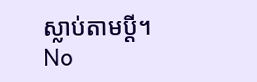ស្លាប់តាមប្ដី។
No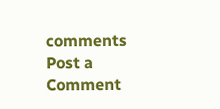comments
Post a Comment